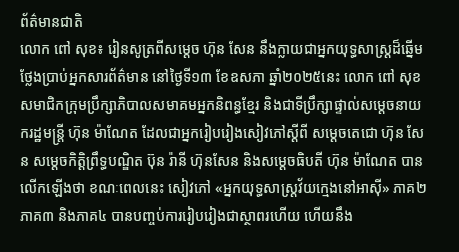ព័ត៌មានជាតិ
លោក ពៅ សុខ៖ រៀនសូត្រពីសម្តេច ហ៊ុន សែន នឹងក្លាយជាអ្នកយុទ្ធសាស្រ្តដ៏ឆ្នើម
ថ្លែងប្រាប់អ្នកសារព័ត៌មាន នៅថ្ងៃទី១៣ ខែឧសភា ឆ្នាំ២០២៥នេះ លោក ពៅ សុខ សមាជិកក្រុមប្រឹក្សាភិបាលសមាគមអ្នកនិពន្ធខ្មែរ និងជាទីប្រឹក្សាផ្ទាល់សម្តេចនាយករដ្ឋមន្រ្តី ហ៊ុន ម៉ាណែត ដែលជាអ្នករៀបរៀងសៀវភៅស្តីពី សម្តេចតេជោ ហ៊ុន សែន សម្តេចកិត្តិព្រឹទ្ធបណ្ឌិត ប៊ុន រ៉ានី ហ៊ុនសែន និងសម្តេចធិបតី ហ៊ុន ម៉ាណែត បានលើកឡើងថា ខណៈពេលនេះ សៀវភៅ «អ្នកយុទ្ធសាស្រ្តវ័យក្មេងនៅអាស៊ី» ភាគ២ ភាគ៣ និងភាគ៤ បានបញ្ចប់ការរៀបរៀងជាស្ថាពរហើយ ហើយនឹង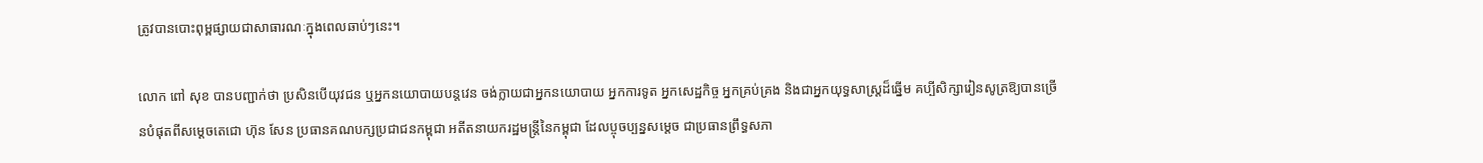ត្រូវបានបោះពុម្ពផ្សាយជាសាធារណៈក្នុងពេលឆាប់ៗនេះ។

លោក ពៅ សុខ បានបញ្ជាក់ថា ប្រសិនបើយុវជន ឬអ្នកនយោបាយបន្តវេន ចង់ក្លាយជាអ្នកនយោបាយ អ្នកការទូត អ្នកសេដ្ឋកិច្ច អ្នកគ្រប់គ្រង និងជាអ្នកយុទ្ធសាស្រ្តដ៏ឆ្នើម គប្បីសិក្សារៀនសូត្រឱ្យបានច្រើនបំផុតពីសម្តេចតេជោ ហ៊ុន សែន ប្រធានគណបក្សប្រជាជនកម្ពុជា អតីតនាយករដ្ឋមន្រ្តីនៃកម្ពុជា ដែលប្ចុចប្បន្នសម្តេច ជាប្រធានព្រឹទ្ធសភា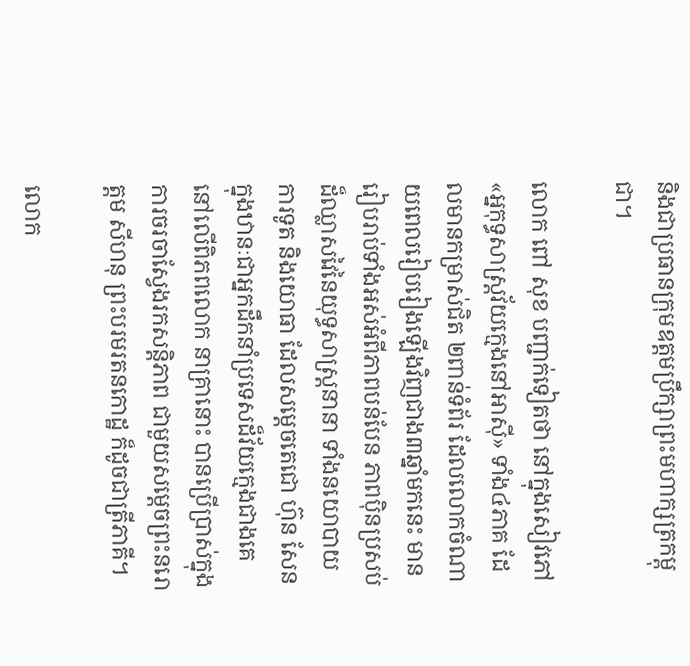និងជាប្រធានក្រុមឧត្តមប្រឹក្សាព្រះមហាក្សត្រកម្ពុជា។

លោក ពៅ សុខ បញ្ជាក់ទៀតថា នៅក្នុងសៀវភៅ «អ្នកុទ្ធសាស្រ្តវ័យក្មេងនៅអាស៊ី» ទាំង៤ភាគ ដែលមានកម្រាស់ជិត ២ពាន់ទំព័រ ដែលលោកចំណាយពេលរៀបរៀងឡើងវិញជាង៣ឆ្នាំមកនេះ មានរៀបរាប់ទាំងអស់អំពីភាពបន់បែន ភាពប៉ិនប្រសប់ដ៏ឈ្លាសវៃនៃយុទ្ធសាស្រ្តនានា ទាំងនយោបាយការទូត និងយោធា ដែលសម្តេចតេជោ ហ៊ុន សែន ក្នុងឋានៈជាអ្នកដឹកនាំប្រទេសដ៏វ័យក្មេងជាងគេនៅលើពិភពលោក នាគ្រានោះ បានប្រើប្រាស់ក្នុងការចរចាស្វែងរកសន្តិភាព ជាមួយសម្តេចព្រះនរោត្តម សីហនុ ព្រះបរមរតនកោដ្ឋ ក៏ដូចជាត្រីភាគី។

លោក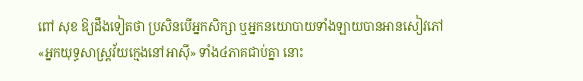ពៅ សុខ ឱ្យដឹងទៀតថា ប្រសិនបើអ្នកសិក្សា ឬអ្នកនយោបាយទាំងឡាយបានអានសៀវភៅ«អ្នកយុទ្ធសាស្រ្តវ័យក្មេងនៅអាស៊ី» ទាំង៤ភាគជាប់គ្នា នោះ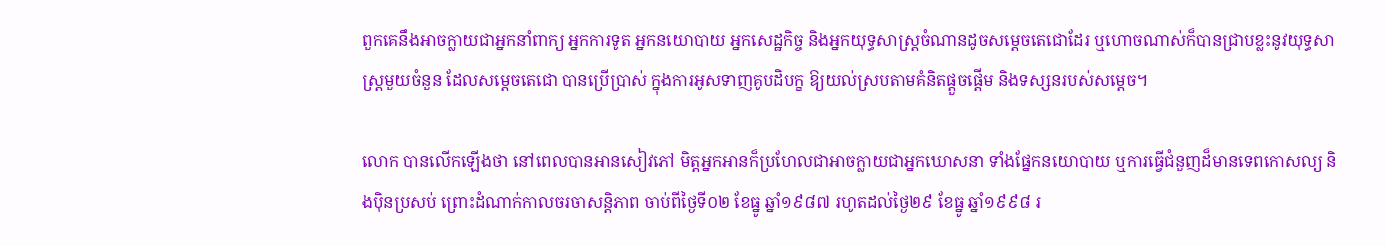ពួកគេនឹងអាចក្លាយជាអ្នកនាំពាក្យ អ្នកការទូត អ្នកនយោបាយ អ្នកសេដ្ឋកិច្ច និងអ្នកយុទ្ធសាស្រ្តចំណានដូចសម្តេចតេជោដែរ ឬហោចណាស់ក៏បានជ្រាបខ្លះនូវយុទ្ធសាស្រ្តមួយចំនួន ដែលសម្តេចតេជោ បានប្រើប្រាស់ ក្នុងការអូសទាញគូបដិបក្ខ ឱ្យយល់ស្របតាមគំនិតផ្តួចផ្តើម និងទស្សនរបស់សម្តេច។

លោក បានលើកឡើងថា នៅពេលបានអានសៀវភៅ មិត្តអ្នកអានក៏ប្រហែលជាអាចក្លាយជាអ្នកឃោសនា ទាំងផ្នែកនយោបាយ ឬការធ្វើជំនួញដ៏មានទេពកោសល្យ និងប៉ិនប្រសប់ ព្រោះដំណាក់កាលចរចាសន្តិភាព ចាប់ពីថ្ងៃទី០២ ខែធ្នូ ឆ្នាំ១៩៨៧ រហូតដល់ថ្ងៃ២៩ ខែធ្នូ ឆ្នាំ១៩៩៨ រ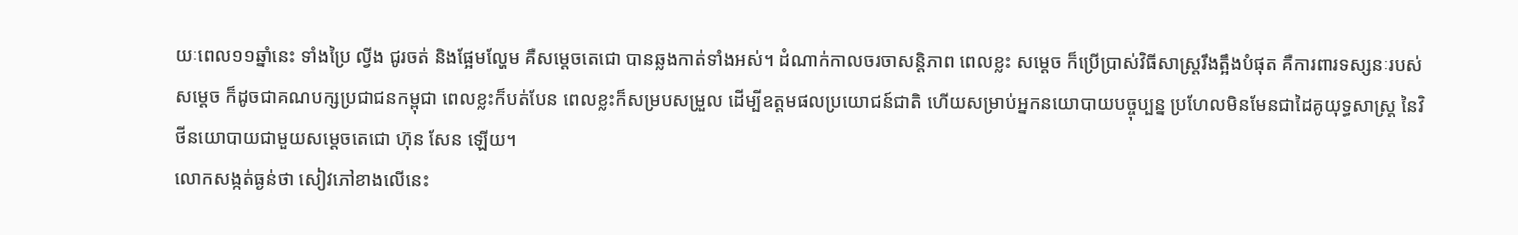យៈពេល១១ឆ្នាំនេះ ទាំងប្រៃ ល្វីង ជូរចត់ និងផ្អែមល្ហែម គឺសម្តេចតេជោ បានឆ្លងកាត់ទាំងអស់។ ដំណាក់កាលចរចាសន្តិភាព ពេលខ្លះ សម្តេច ក៏ប្រើប្រាស់វិធីសាស្រ្តរឹងត្អឹងបំផុត គឺការពារទស្សនៈរបស់សម្តេច ក៏ដូចជាគណបក្សប្រជាជនកម្ពុជា ពេលខ្លះក៏បត់បែន ពេលខ្លះក៏សម្របសម្រួល ដើម្បីឧត្តមផលប្រយោជន៍ជាតិ ហើយសម្រាប់អ្នកនយោបាយបច្ចុប្បន្ន ប្រហែលមិនមែនជាដៃគូយុទ្ធសាស្រ្ត នៃវិថីនយោបាយជាមួយសម្តេចតេជោ ហ៊ុន សែន ឡើយ។
លោកសង្កត់ធ្ងន់ថា សៀវភៅខាងលើនេះ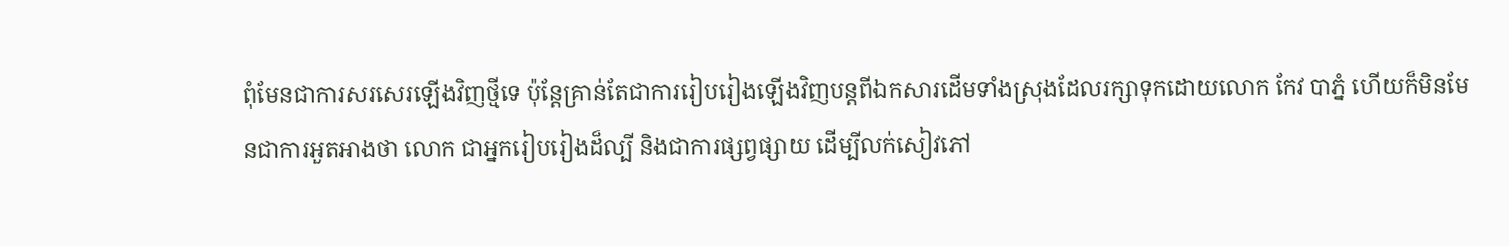ពុំមែនជាការសរសេរឡើងវិញថ្មីទេ ប៉ុន្ដែគ្រាន់តែជាការរៀបរៀងឡើងវិញបន្តពីឯកសារដើមទាំងស្រុងដែលរក្សាទុកដោយលោក កែវ បាភ្នំ ហើយក៏មិនមែនជាការអួតអាងថា លោក ជាអ្នករៀបរៀងដ៏ល្បី និងជាការផ្សព្វផ្សាយ ដើម្បីលក់សៀវភៅ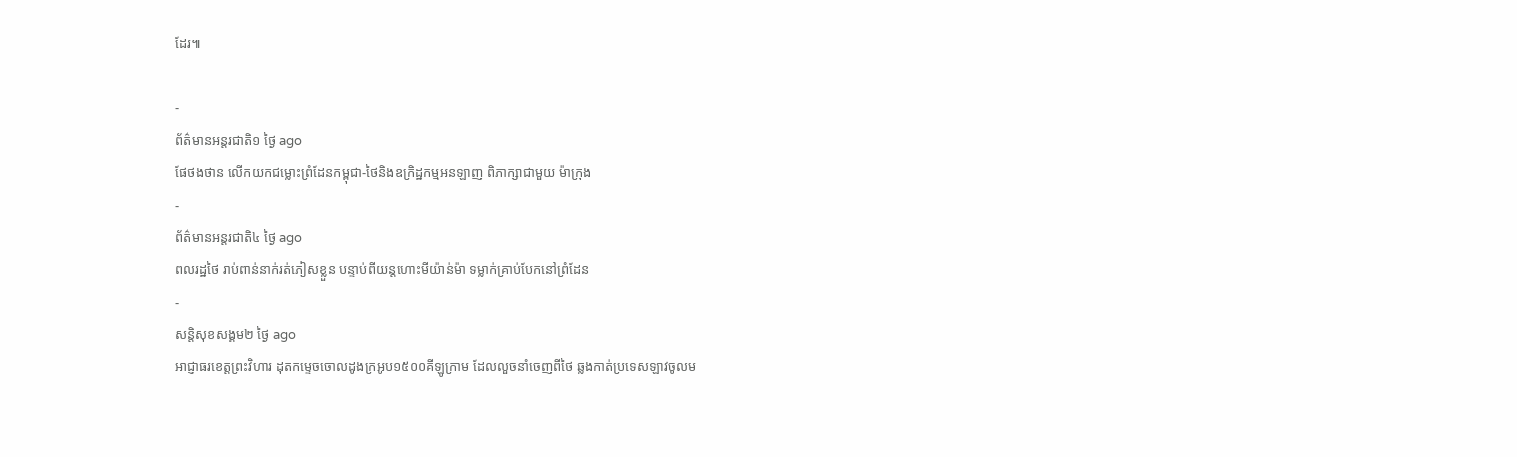ដែរ៕

-
ព័ត៌មានអន្ដរជាតិ១ ថ្ងៃ ago
ផែថងថាន លើកយកជម្លោះព្រំដែនកម្ពុជា-ថៃនិងឧក្រិដ្ឋកម្មអនឡាញ ពិភាក្សាជាមួយ ម៉ាក្រុង
-
ព័ត៌មានអន្ដរជាតិ៤ ថ្ងៃ ago
ពលរដ្ឋថៃ រាប់ពាន់នាក់រត់ភៀសខ្លួន បន្ទាប់ពីយន្តហោះមីយ៉ាន់ម៉ា ទម្លាក់គ្រាប់បែកនៅព្រំដែន
-
សន្តិសុខសង្គម២ ថ្ងៃ ago
អាជ្ញាធរខេត្តព្រះវិហារ ដុតកម្ទេចចោលដូងក្រអូប១៥០០គីឡូក្រាម ដែលលួចនាំចេញពីថៃ ឆ្លងកាត់ប្រទេសឡាវចូលម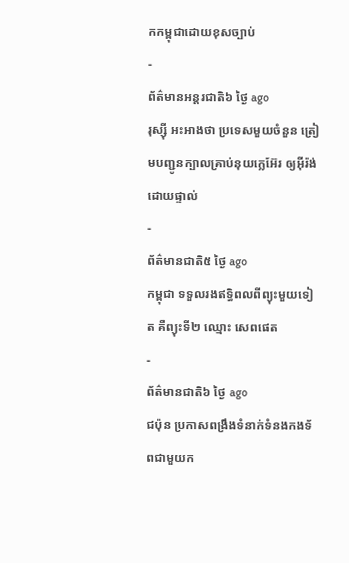កកម្ពុជាដោយខុសច្បាប់
-
ព័ត៌មានអន្ដរជាតិ៦ ថ្ងៃ ago
រុស្ស៊ី អះអាងថា ប្រទេសមួយចំនួន ត្រៀមបញ្ជូនក្បាលគ្រាប់នុយក្លេអ៊ែរ ឲ្យអ៊ីរ៉ង់ ដោយផ្ទាល់
-
ព័ត៌មានជាតិ៥ ថ្ងៃ ago
កម្ពុជា ទទួលរងឥទ្ធិពលពីព្យុះមួយទៀត គឺព្យុះទី២ ឈ្មោះ សេពផេត
-
ព័ត៌មានជាតិ៦ ថ្ងៃ ago
ជប៉ុន ប្រកាសពង្រឹងទំនាក់ទំនងកងទ័ពជាមួយក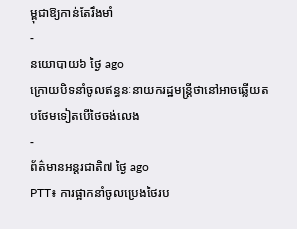ម្ពុជាឱ្យកាន់តែរឹងមាំ
-
នយោបាយ៦ ថ្ងៃ ago
ក្រោយបិទនាំចូលឥន្ធនៈនាយករដ្ឋមន្ត្រីថានៅអាចឆ្លើយតបថែមទៀតបើថៃចង់លេង
-
ព័ត៌មានអន្ដរជាតិ៧ ថ្ងៃ ago
PTT៖ ការផ្អាកនាំចូលប្រេងថៃរប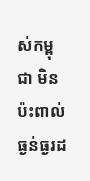ស់កម្ពុជា មិនប៉ះពាល់ធ្ងន់ធ្ងរដ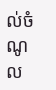ល់ចំណូល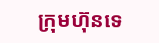ក្រុមហ៊ុនទេ